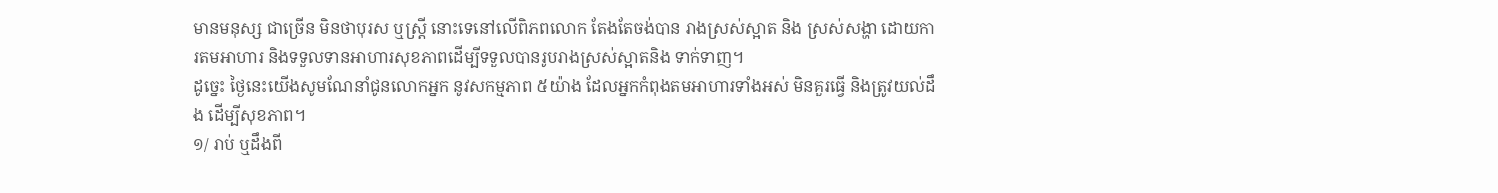មានមនុស្ស ជាច្រើន មិនថាបុរស ឬស្រ្តី នោះទេនៅលើពិភពលោក តែងតែចង់បាន រាងស្រស់ស្អាត និង ស្រស់សង្ហា ដោយការតមអាហារ និងទទួលទានអាហារសុខភាពដើម្បីទទួលបានរូបរាងស្រស់ស្អាតនិង ទាក់ទាញ។
ដូច្នេះ ថ្ងៃនេះយើងសូមណែនាំជូនលោកអ្នក នូវសកម្មភាព ៥យ៉ាង ដែលអ្នកកំពុងតមអាហារទាំងអស់ មិនគួរធ្វើ និងត្រូវយល់ដឹង ដើម្បីសុខភាព។
១/ រាប់ ឬដឹងពី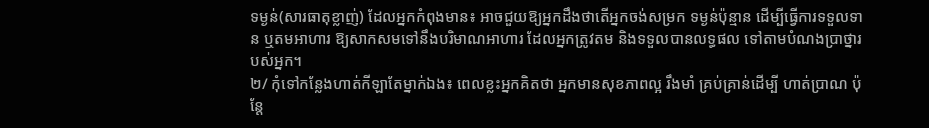ទម្ងន់(សារធាតុខ្លាញ់) ដែលអ្នកកំពុងមាន៖ អាចជួយឱ្យអ្នកដឹងថាតើអ្នកចង់សម្រក ទម្ងន់ប៉ុន្មាន ដើម្បីធ្វើការទទួលទាន ឬតមអាហារ ឱ្យសាកសមទៅនឹងបរិមាណអាហារ ដែលអ្នកត្រូវតម និងទទួលបានលទ្ធផល ទៅតាមបំណងប្រាថ្នារបស់អ្នក។
២/ កុំទៅកន្លែងហាត់កីឡាតែម្នាក់ឯង៖ ពេលខ្លះអ្នកគិតថា អ្នកមានសុខភាពល្អ រឹងមាំ គ្រប់គ្រាន់ដើម្បី ហាត់ប្រាណ ប៉ុន្តែ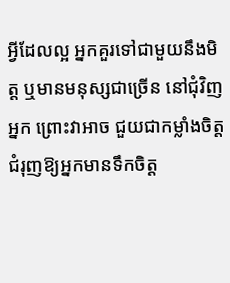អ្វីដែលល្អ អ្នកគួរទៅជាមួយនឹងមិត្ត ឬមានមនុស្សជាច្រើន នៅជុំវិញអ្នក ព្រោះវាអាច ជួយជាកម្លាំងចិត្ត ជំរុញឱ្យអ្នកមានទឹកចិត្ត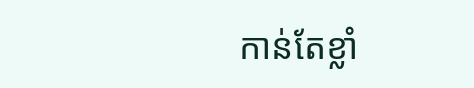កាន់តែខ្លាំ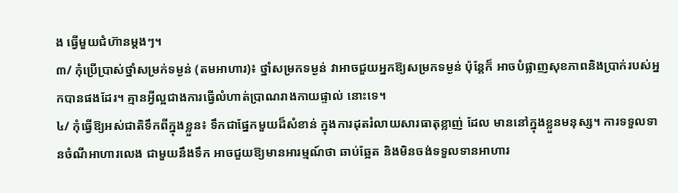ង ធ្វើមួយជំហ៊ានម្តងៗ។
៣/ កុំប្រើប្រាស់ថ្នាំសម្រក់ទម្ងន់ (តមអាហារ)៖ ថ្នាំសម្រកទម្ងន់ វាអាចជួយអ្នកឱ្យសម្រកទម្ងន់ ប៉ុន្តែក៏ អាចបំផ្លាញសុខភាពនិងប្រាក់របស់អ្នកបានផងដែរ។ គ្មានអ្វីល្អជាងការធ្វើលំហាត់ប្រាណរាងកាយផ្ទាល់ នោះទេ។
៤/ កុំធ្វើឱ្យអស់ជាតិទឹកពីក្នុងខ្លួន៖ ទឹកជាផ្នែកមួយដ៏សំខាន់ ក្នុងការដុតរំលាយសារធាតុខ្លាញ់ ដែល មាននៅក្នុងខ្លួនមនុស្ស។ ការទទួលទានចំណីអាហារលេង ជាមួយនឹងទឹក អាចជួយឱ្យមានអារម្មណ៍ថា ឆាប់ឆ្អែត និងមិនចង់ទទួលទានអាហារ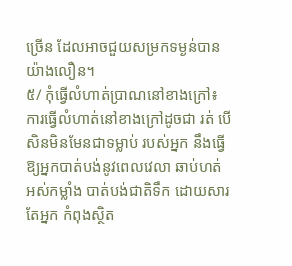ច្រើន ដែលអាចជួយសម្រកទម្ងន់បានយ៉ាងលឿន។
៥/ កុំធ្វើលំហាត់ប្រាណនៅខាងក្រៅ៖ ការធ្វើលំហាត់នៅខាងក្រៅដូចជា រត់ បើសិនមិនមែនជាទម្លាប់ របស់អ្នក នឹងធ្វើឱ្យអ្នកបាត់បង់នូវពេលវេលា ឆាប់ហត់ អស់កម្លាំង បាត់បង់ជាតិទឹក ដោយសារតែអ្នក កំពុងស្ថិត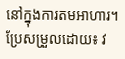នៅក្នុងការតមអាហារ។
ប្រែសម្រួលដោយ៖ វ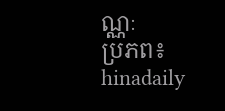ណ្ណៈ
ប្រភព៖ hinadaily